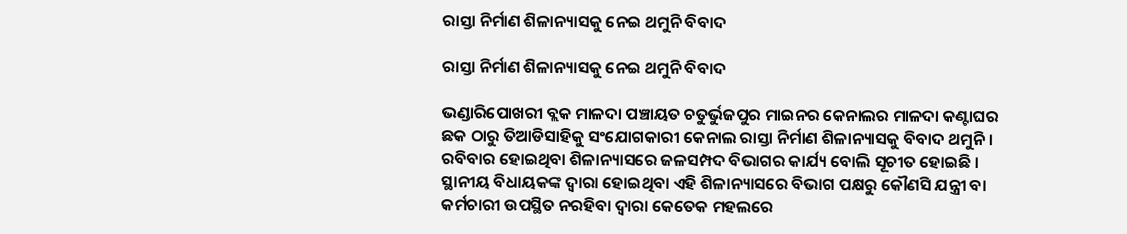ରାସ୍ତା ନିର୍ମାଣ ଶିଳାନ୍ୟାସକୁ ନେଇ ଥମୁନି ବିବାଦ

ରାସ୍ତା ନିର୍ମାଣ ଶିଳାନ୍ୟାସକୁ ନେଇ ଥମୁନି ବିବାଦ

ଭଣ୍ଡାରିପୋଖରୀ ବ୍ଲକ ମାଳଦା ପଞ୍ଚାୟତ ଚତୁର୍ଭୁଜପୁର ମାଇନର କେନାଲର ମାଳଦା କଣ୍ଟାଘର ଛକ ଠାରୁ ତିଆଡିସାହିକୁ ସଂଯୋଗକାରୀ କେନାଲ ରାସ୍ତା ନିର୍ମାଣ ଶିଳାନ୍ୟାସକୁ ବିବାଦ ଥମୁନି । ରବିବାର ହୋଇଥିବା ଶିଳାନ୍ୟାସରେ ଜଳସମ୍ପଦ ବିଭାଗର କାର୍ଯ୍ୟ ବୋଲି ସୂଚୀତ ହୋଇଛି । ସ୍ଥାନୀୟ ବିଧାୟକଙ୍କ ଦ୍ୱାରା ହୋଇଥିବା ଏହି ଶିଳାନ୍ୟାସରେ ବିଭାଗ ପକ୍ଷରୁ କୌଣସି ଯନ୍ତ୍ରୀ ବା କର୍ମଚାରୀ ଉପସ୍ଥିତ ନରହିବା ଦ୍ୱାରା କେତେକ ମହଲରେ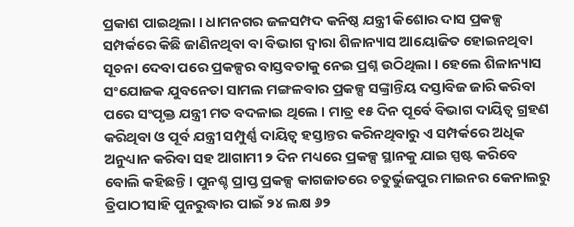ପ୍ରକାଶ ପାଇଥିଲା । ଧାମନଗର ଜଳସମ୍ପଦ କନିଷ୍ଠ ଯନ୍ତ୍ରୀ କିଶୋର ଦାସ ପ୍ରକଳ୍ପ ସମ୍ପର୍କରେ କିଛି ଜାଣିନଥିବା ବା ବିଭାଗ ଦ୍ୱାରା ଶିଳାନ୍ୟାସ ଆୟୋଜିତ ହୋଇନଥିବା ସୂଚନା ଦେବା ପରେ ପ୍ରକଳ୍ପର ବାସ୍ତବତାକୁ ନେଇ ପ୍ରଶ୍ନ ଉଠିଥିଲା । ହେଲେ ଶିଳାନ୍ୟାସ ସଂଯୋଜକ ଯୁବନେତା ସାମଲ ମଙ୍ଗଳବାର ପ୍ରକଳ୍ପ ସଙ୍କ୍ରାନ୍ତିୟ ଦସ୍ତାବିଜ ଜାରି କରିବା ପରେ ସଂପୃକ୍ତ ଯନ୍ତ୍ରୀ ମତ ବଦଳାଇ ଥିଲେ । ମାତ୍ର ୧୫ ଦିନ ପୂର୍ବେ ବିଭାଗ ଦାୟିତ୍ୱ ଗ୍ରହଣ କରିଥିବା ଓ ପୂର୍ବ ଯନ୍ତ୍ରୀ ସମ୍ପୁର୍ଣ୍ଣ ଦାୟିତ୍ୱ ହସ୍ତାନ୍ତର କରିନଥିବାରୁ ଏ ସମ୍ପର୍କରେ ଅଧିକ ଅନୁଧ୍ୟାନ କରିବା ସହ ଆଗାମୀ ୨ ଦିନ ମଧ୍ୟରେ ପ୍ରକଳ୍ପ ସ୍ଥାନକୁ ଯାଇ ସ୍ପଷ୍ଟ କରିବେ ବୋଲି କହିଛନ୍ତି । ପୁନଶ୍ଚ ପ୍ରାପ୍ତ ପ୍ରକଳ୍ପ କାଗଜାତରେ ଚତୁର୍ଭୁଜପୁର ମାଇନର କେନାଲରୁ ତ୍ରିପାଠୀସାହି ପୁନରୁଦ୍ଧାର ପାଇଁ ୨୪ ଲକ୍ଷ ୬୨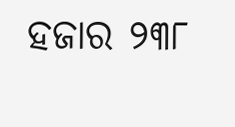ହଜାର ୨୩୮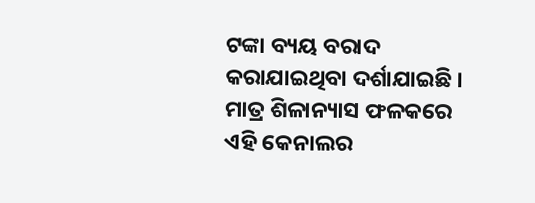ଟଙ୍କା ବ୍ୟୟ ବରାଦ କରାଯାଇଥିବା ଦର୍ଶାଯାଇଛି । ମାତ୍ର ଶିଳାନ୍ୟାସ ଫଳକରେ ଏହି କେନାଲର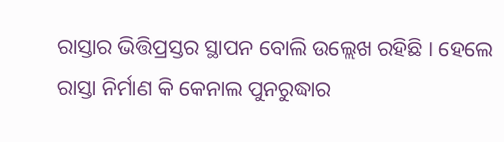ରାସ୍ତାର ଭିତ୍ତିପ୍ରସ୍ତର ସ୍ଥାପନ ବୋଲି ଉଲ୍ଲେଖ ରହିଛି । ହେଲେ ରାସ୍ତା ନିର୍ମାଣ କି କେନାଲ ପୁନରୁଦ୍ଧାର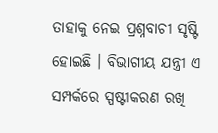ତାହାକୁ ନେଇ ପ୍ରଶ୍ନବାଚୀ ସୃଷ୍ଟି ହୋଇଛି । ବିଭାଗୀୟ ଯନ୍ତ୍ରୀ ଏ ସମ୍ପର୍କରେ ସ୍ପଷ୍ଟୀକରଣ ରଖି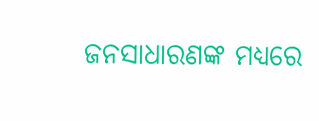ଜନସାଧାରଣଙ୍କ ମଧ୍ୟରେ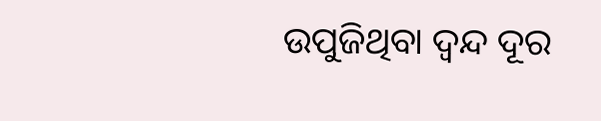ଉପୁଜିଥିବା ଦ୍ୱନ୍ଦ ଦୂର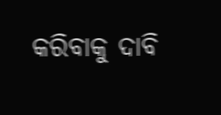କରିବାକୁ ଦାବି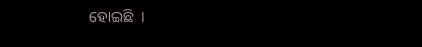ହୋଇଛି  ।